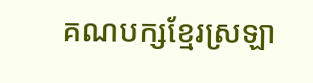គណបក្សខ្មែរស្រឡា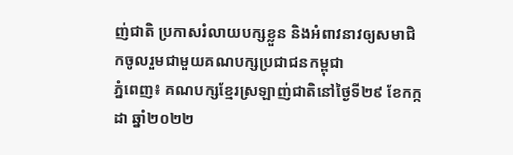ញ់ជាតិ ប្រកាសរំលាយបក្សខ្លួន និងអំពាវនាវឲ្យសមាជិកចូលរួមជាមួយគណបក្សប្រជាជនកម្ពុជា
ភ្នំពេញ៖ គណបក្សខ្មែរស្រឡាញ់ជាតិនៅថ្ងៃទី២៩ ខែកក្កដា ឆ្នាំ២០២២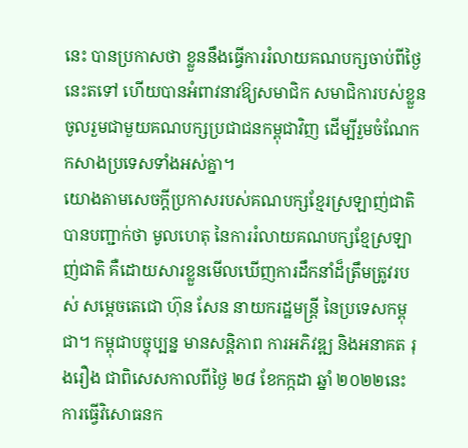នេះ បានប្រកាសថា ខ្លួននឹងធ្វើការរំលាយគណបក្សចាប់ពីថ្ងៃនេះតទៅ ហើយបានអំពាវនាវឱ្យសមាជិក សមាជិការបស់ខ្លួន ចូលរួមជាមួយគណបក្សប្រជាជនកម្ពុជាវិញ ដើម្បីរួមចំណែកកសាងប្រទេសទាំងអស់គ្នា។
យោងតាមសេចក្ដីប្រកាសរបស់គណបក្សខ្មែរស្រឡាញ់ជាតិបានបញ្ជាក់ថា មូលហេតុ នៃការរំលាយគណបក្សខ្មែស្រឡាញ់ជាតិ គឺដោយសារខ្លួនមើលឃើញការដឹកនាំដ៏ត្រឹមត្រូវរបស់ សម្តេចតេជោ ហ៊ុន សែន នាយករដ្ឋមន្ត្រី នៃប្រទេសកម្ពុជា។ កម្ពុជាបច្ចុប្បន្ន មានសន្តិភាព ការអភិវឌ្ឍ និងអនាគត រុងរឿង ជាពិសេសកាលពីថ្ងៃ ២៨ ខែកក្កដា ឆ្នាំ ២០២២នេះ ការធ្វើវិសោធនក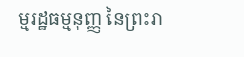ម្មរដ្ឋធម្មនុញ្ញ នៃព្រះរា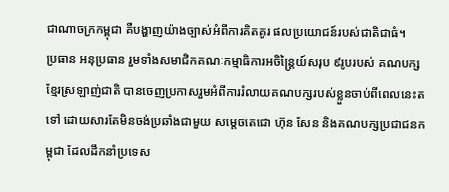ជាណាចក្រកម្ពុជា គឺបង្ហាញយ៉ាងច្បាស់អំពីការគិតគូរ ផលប្រយោជន៍របស់ជាតិជាធំ។
ប្រធាន អនុប្រធាន រួមទាំងសមាជិកគណៈកម្មាធិការអចិន្ត្រៃយ៍សរុប ៩រូបរបស់ គណបក្សខ្មែរស្រឡាញ់ជាតិ បានចេញប្រកាសរួមអំពីការរំលាយគណបក្សរបស់ខ្លួនចាប់ពីពេលនេះតទៅ ដោយសារតែមិនចង់ប្រឆាំងជាមួយ សម្ដេចតេជោ ហ៊ុន សែន និងគណបក្សប្រជាជនកម្ពុជា ដែលដឹកនាំប្រទេស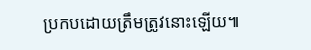ប្រកបដោយត្រឹមត្រូវនោះឡើយ៕